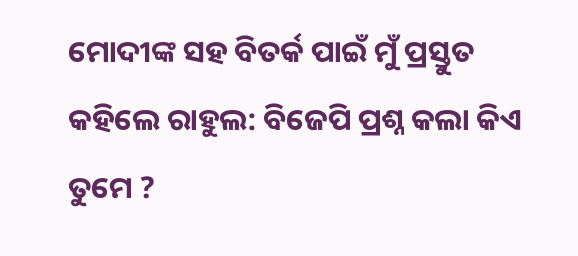ମୋଦୀଙ୍କ ସହ ବିତର୍କ ପାଇଁ ମୁଁ ପ୍ରସ୍ତୁତ କହିଲେ ରାହୁଲ: ବିଜେପି ପ୍ରଶ୍ନ କଲା କିଏ ତୁମେ ?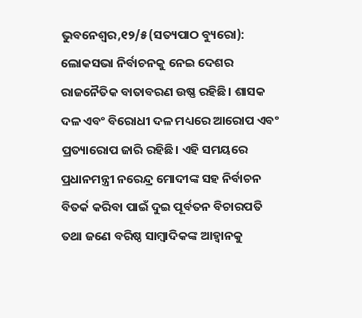ଭୁବନେଶ୍ୱର,୧୨/୫(ସତ୍ୟପାଠ ବ୍ୟୁରୋ):    ଲୋକସଭା ନିର୍ବାଚନକୁ ନେଇ ଦେଶର ରାଜନୈତିକ ବାତାବରଣ ଉଷ୍ଣ ରହିଛି। ଶାସକ ଦଳ ଏବଂ ବିରୋଧୀ ଦଳ ମଧ୍ୟରେ ଆରୋପ ଏବଂ ପ୍ରତ୍ୟାରୋପ ଜାରି ରହିଛି। ଏହି ସମୟରେ ପ୍ରଧାନମନ୍ତ୍ରୀ ନରେନ୍ଦ୍ର ମୋଦୀଙ୍କ ସହ ନିର୍ବାଚନ ବିତର୍କ କରିବା ପାଇଁ ଦୁଇ ପୂର୍ବତନ ବିଚାରପତି ତଥା ଜଣେ ବରିଷ୍ଠ ସାମ୍ବାଦିକଙ୍କ ଆହ୍ବାନକୁ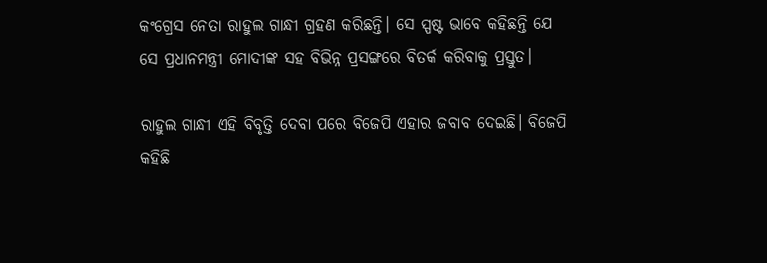କଂଗ୍ରେସ ନେତା ରାହୁଲ ଗାନ୍ଧୀ ଗ୍ରହଣ କରିଛନ୍ତି। ସେ ସ୍ପଷ୍ଟ ଭାବେ କହିଛନ୍ତି ଯେ ସେ ପ୍ରଧାନମନ୍ତ୍ରୀ ମୋଦୀଙ୍କ ସହ ବିଭିନ୍ନ ପ୍ରସଙ୍ଗରେ ବିତର୍କ କରିବାକୁ ପ୍ରସ୍ତୁତ।

ରାହୁଲ ଗାନ୍ଧୀ ଏହି ବିବୃତ୍ତି ଦେବା ପରେ ବିଜେପି ଏହାର ଜବାବ ଦେଇଛି। ବିଜେପି କହିଛି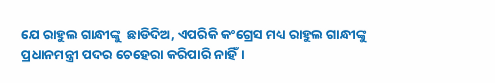ଯେ ରାହୁଲ ଗାନ୍ଧୀଙ୍କୁ  ଛାଡିଦିଅ, ଏପରିକି କଂଗ୍ରେସ ମଧ୍ୟ ରାହୁଲ ଗାନ୍ଧୀଙ୍କୁ ପ୍ରଧାନମନ୍ତ୍ରୀ ପଦର ଚେହେରା କରିପାରି ନାହିଁ।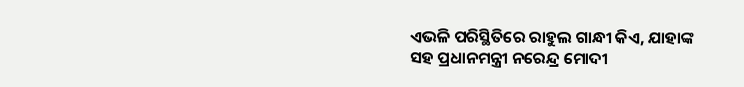ଏଭଳି ପରିସ୍ଥିତିରେ ରାହୁଲ ଗାନ୍ଧୀ କିଏ, ଯାହାଙ୍କ ସହ ପ୍ରଧାନମନ୍ତ୍ରୀ ନରେନ୍ଦ୍ର ମୋଦୀ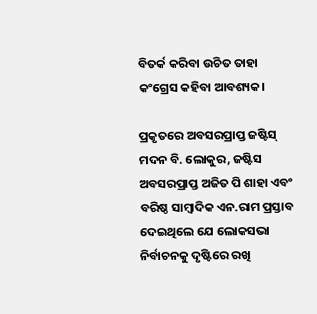ବିତର୍କ କରିବା ଉଚିତ ତାହା କଂଗ୍ରେସ କହିବା ଆବଶ୍ୟକ।

ପ୍ରକୃତରେ ଅବସରପ୍ରାପ୍ତ ଜଷ୍ଟିସ୍ ମଦନ ବି. ଲୋକୁର, ଜଷ୍ଟିସ ଅବସରପ୍ରାପ୍ତ ଅଜିତ ପି ଶାହା ଏବଂ ବରିଷ୍ଠ ସାମ୍ବାଦିକ ଏନ.ରାମ ପ୍ରସ୍ତାବ ଦେଇଥିଲେ ଯେ ଲୋକସଭା ନିର୍ବାଚନକୁ ଦୃଷ୍ଟିରେ ରଖି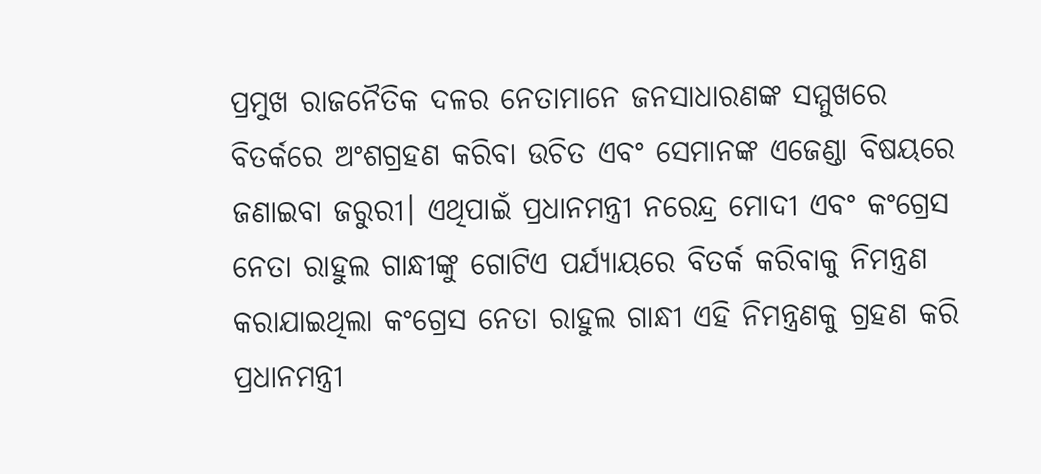ପ୍ରମୁଖ ରାଜନୈତିକ ଦଳର ନେତାମାନେ ଜନସାଧାରଣଙ୍କ ସମ୍ମୁଖରେ ବିତର୍କରେ ଅଂଶଗ୍ରହଣ କରିବା ଉଚିତ ଏବଂ ସେମାନଙ୍କ ଏଜେଣ୍ଡା ବିଷୟରେ ଜଣାଇବା ଜରୁରୀ। ଏଥିପାଇଁ ପ୍ରଧାନମନ୍ତ୍ରୀ ନରେନ୍ଦ୍ର ମୋଦୀ ଏବଂ କଂଗ୍ରେସ ନେତା ରାହୁଲ ଗାନ୍ଧୀଙ୍କୁ ଗୋଟିଏ ପର୍ଯ୍ୟାୟରେ ବିତର୍କ କରିବାକୁ ନିମନ୍ତ୍ରଣ କରାଯାଇଥିଲା କଂଗ୍ରେସ ନେତା ରାହୁଲ ଗାନ୍ଧୀ ଏହି ନିମନ୍ତ୍ରଣକୁ ଗ୍ରହଣ କରି ପ୍ରଧାନମନ୍ତ୍ରୀ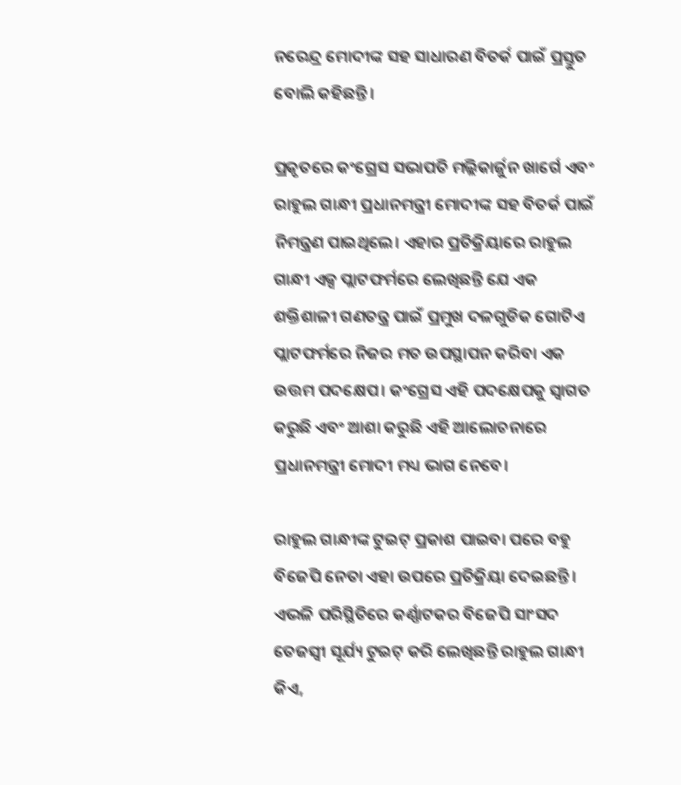ନରେନ୍ଦ୍ର ମୋଦୀଙ୍କ ସହ ସାଧାରଣ ବିତର୍କ ପାଇଁ ପ୍ରସ୍ତୁତ ବୋଲି କହିଛନ୍ତି।

ପ୍ରକୃତରେ କଂଗ୍ରେସ ସଭାପତି ମଲ୍ଲିକାର୍ଜୁନ ଖାର୍ଗେ ଏବଂ ରାହୁଲ ଗାନ୍ଧୀ ପ୍ରଧାନମନ୍ତ୍ରୀ ମୋଦୀଙ୍କ ସହ ବିତର୍କ ପାଇଁ ନିମନ୍ତ୍ରଣ ପାଇଥିଲେ। ଏହାର ପ୍ରତିକ୍ରିୟାରେ ରାହୁଲ ଗାନ୍ଧୀ ଏକ୍ସ ପ୍ଲାଟଫର୍ମରେ ଲେଖିଛନ୍ତି ଯେ ଏକ ଶକ୍ତିଶାଳୀ ଗଣତନ୍ତ୍ର ପାଇଁ ପ୍ରମୁଖ ଦଳଗୁଡିକ ଗୋଟିଏ ପ୍ଲାଟଫର୍ମରେ ନିଜର ମତ ଉପସ୍ଥାପନ କରିବା ଏକ ଉତ୍ତମ ପଦକ୍ଷେପ। କଂଗ୍ରେସ ଏହି ପଦକ୍ଷେପକୁ ସ୍ୱାଗତ କରୁଛି ଏବଂ ଆଶା କରୁଛି ଏହି ଆଲୋଚନାରେ ପ୍ରଧାନମନ୍ତ୍ରୀ ମୋଦୀ ମଧ୍ୟ ଭାଗ ନେବେ।

ରାହୁଲ ଗାନ୍ଧୀଙ୍କ ଟୁଇଟ୍ ପ୍ରକାଶ ପାଇବା ପରେ ବହୁ ବିଜେପି ନେତା ଏହା ଉପରେ ପ୍ରତିକ୍ରିୟା ଦେଇଛନ୍ତି। ଏଭଳି ପରିସ୍ଥିତିରେ କର୍ଣ୍ଣାଟକର ବିଜେପି ସାଂସଦ ତେଜସ୍ୱୀ ସୂର୍ଯ୍ୟ ଟୁଇଟ୍ କରି ଲେଖିଛନ୍ତି ରାହୁଲ ଗାନ୍ଧୀ କିଏ,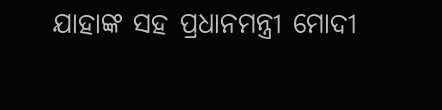ଯାହାଙ୍କ ସହ ପ୍ରଧାନମନ୍ତ୍ରୀ ମୋଦୀ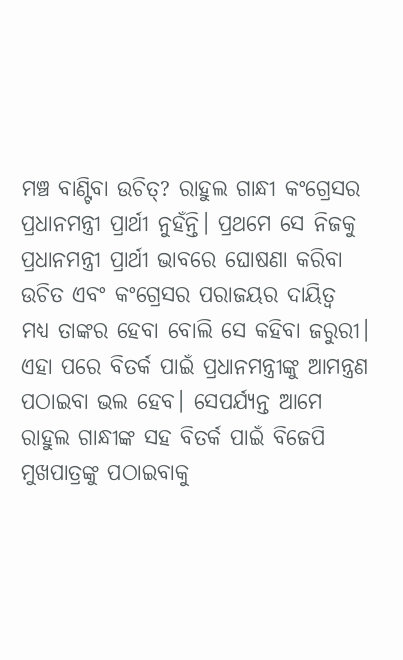ମଞ୍ଚ ବାଣ୍ଟିବା ଉଚିତ୍? ରାହୁଲ ଗାନ୍ଧୀ କଂଗ୍ରେସର ପ୍ରଧାନମନ୍ତ୍ରୀ ପ୍ରାର୍ଥୀ ନୁହଁନ୍ତି। ପ୍ରଥମେ ସେ ନିଜକୁ ପ୍ରଧାନମନ୍ତ୍ରୀ ପ୍ରାର୍ଥୀ ଭାବରେ ଘୋଷଣା କରିବା ଉଚିତ ଏବଂ କଂଗ୍ରେସର ପରାଜୟର ଦାୟିତ୍ବ ମଧ୍ୟ ତାଙ୍କର ହେବା ବୋଲି ସେ କହିବା ଜରୁରୀ। ଏହା ପରେ ବିତର୍କ ପାଇଁ ପ୍ରଧାନମନ୍ତ୍ରୀଙ୍କୁ ଆମନ୍ତ୍ରଣ ପଠାଇବା ଭଲ ହେବ। ସେପର୍ଯ୍ୟନ୍ତ ଆମେ ରାହୁଲ ଗାନ୍ଧୀଙ୍କ ସହ ବିତର୍କ ପାଇଁ ବିଜେପି ମୁଖପାତ୍ରଙ୍କୁ ପଠାଇବାକୁ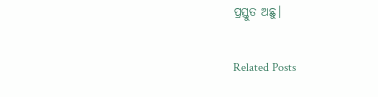ପ୍ରସ୍ତୁତ ଅଛୁ।

Related Posts